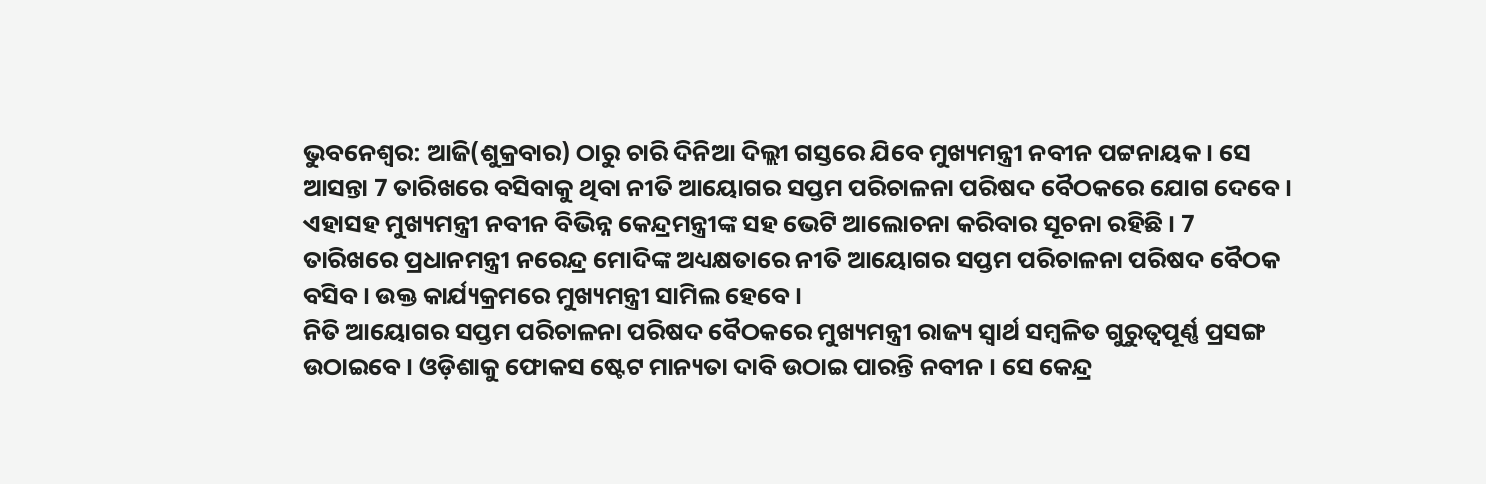ଭୁବନେଶ୍ବର: ଆଜି(ଶୁକ୍ରବାର) ଠାରୁ ଚାରି ଦିନିଆ ଦିଲ୍ଲୀ ଗସ୍ତରେ ଯିବେ ମୁଖ୍ୟମନ୍ତ୍ରୀ ନବୀନ ପଟ୍ଟନାୟକ । ସେ ଆସନ୍ତା 7 ତାରିଖରେ ବସିବାକୁ ଥିବା ନୀତି ଆୟୋଗର ସପ୍ତମ ପରିଚାଳନା ପରିଷଦ ବୈଠକରେ ଯୋଗ ଦେବେ । ଏହାସହ ମୁଖ୍ୟମନ୍ତ୍ରୀ ନବୀନ ବିଭିନ୍ନ କେନ୍ଦ୍ରମନ୍ତ୍ରୀଙ୍କ ସହ ଭେଟି ଆଲୋଚନା କରିବାର ସୂଚନା ରହିଛି । 7 ତାରିଖରେ ପ୍ରଧାନମନ୍ତ୍ରୀ ନରେନ୍ଦ୍ର ମୋଦିଙ୍କ ଅଧ୍ୟକ୍ଷତାରେ ନୀତି ଆୟୋଗର ସପ୍ତମ ପରିଚାଳନା ପରିଷଦ ବୈଠକ ବସିବ । ଉକ୍ତ କାର୍ଯ୍ୟକ୍ରମରେ ମୁଖ୍ୟମନ୍ତ୍ରୀ ସାମିଲ ହେବେ ।
ନିତି ଆୟୋଗର ସପ୍ତମ ପରିଚାଳନା ପରିଷଦ ବୈଠକରେ ମୁଖ୍ୟମନ୍ତ୍ରୀ ରାଜ୍ୟ ସ୍ବାର୍ଥ ସମ୍ବଳିତ ଗୁରୁତ୍ବପୂର୍ଣ୍ଣ ପ୍ରସଙ୍ଗ ଉଠାଇବେ । ଓଡ଼ିଶାକୁ ଫୋକସ ଷ୍ଟେଟ ମାନ୍ୟତା ଦାବି ଉଠାଇ ପାରନ୍ତି ନବୀନ । ସେ କେନ୍ଦ୍ର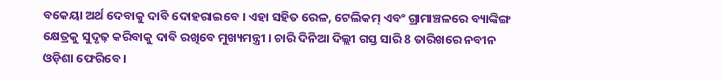ବକେୟା ଅର୍ଥ ଦେବାକୁ ଦାବି ଦୋହରାଇବେ । ଏହା ସହିତ ରେଳ, ଟେଲିକମ୍ ଏବଂ ଗ୍ରାମାଞ୍ଚଳରେ ବ୍ୟାଙ୍କିଙ୍ଗ କ୍ଷେତ୍ରକୁ ସୁଦୃଢ଼ କରିବାକୁ ଦାବି ରଖିବେ ମୁଖ୍ୟମନ୍ତ୍ରୀ । ଚାରି ଦିନିଆ ଦିଲ୍ଲୀ ଗସ୍ତ ସାରି 8 ତାରିଖରେ ନବୀନ ଓଡ଼ିଶା ଫେରିବେ ।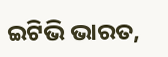ଇଟିଭି ଭାରତ,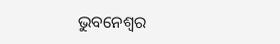ଭୁବନେଶ୍ବର